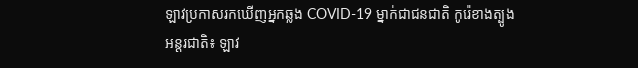ឡាវប្រកាសរកឃើញអ្នកឆ្លង COVID-19 ម្នាក់ជាជនជាតិ កូរ៉េខាងត្បូង
អន្តរជាតិ៖ ឡាវ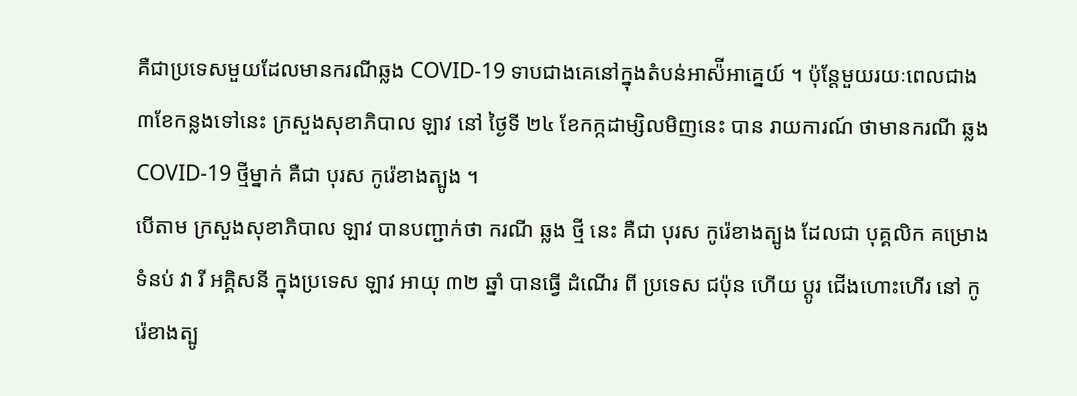គឺជាប្រទេសមួយដែលមានករណីឆ្លង COVID-19 ទាបជាងគេនៅក្នុងតំបន់អាស៉ីអាគ្នេយ៍ ។ ប៉ុន្តែមួយរយៈពេលជាង៣ខែកន្លងទៅនេះ ក្រសួងសុខាភិបាល ឡាវ នៅ ថ្ងៃទី ២៤ ខែកក្កដាម្សិលមិញនេះ បាន រាយការណ៍ ថាមានករណី ឆ្លង COVID-19 ថ្មីម្នាក់ គឺជា បុរស កូរ៉េខាងត្បូង ។
បើតាម ក្រសួងសុខាភិបាល ឡាវ បានបញ្ជាក់ថា ករណី ឆ្លង ថ្មី នេះ គឺជា បុរស កូរ៉េខាងត្បូង ដែលជា បុគ្គលិក គម្រោង ទំនប់ វា រី អគ្គិសនី ក្នុងប្រទេស ឡាវ អាយុ ៣២ ឆ្នាំ បានធ្វើ ដំណើរ ពី ប្រទេស ជប៉ុន ហើយ ប្ដូរ ជើងហោះហើរ នៅ កូរ៉េខាងត្បូ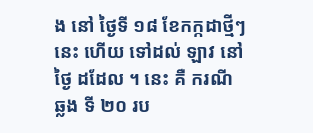ង នៅ ថ្ងៃទី ១៨ ខែកក្កដាថ្មីៗនេះ ហើយ ទៅដល់ ឡាវ នៅ ថ្ងៃ ដដែល ។ នេះ គឺ ករណី ឆ្លង ទី ២០ រប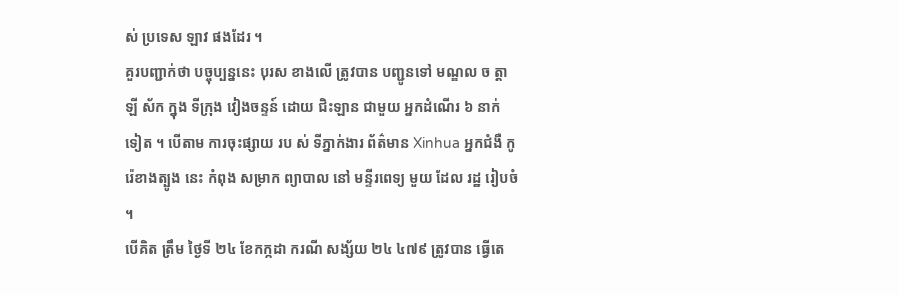ស់ ប្រទេស ឡាវ ផងដែរ ។
គួរបញ្ជាក់ថា បច្ចុប្បន្ននេះ បុរស ខាងលើ ត្រូវបាន បញ្ជូនទៅ មណ្ឌល ច ត្តា ឡី ស័ក ក្នុង ទីក្រុង វៀងចន្ទន៍ ដោយ ជិះឡាន ជាមួយ អ្នកដំណើរ ៦ នាក់ ទៀត ។ បើតាម ការចុះផ្សាយ រប ស់ ទីភ្នាក់ងារ ព័ត៌មាន Xinhua អ្នកជំងឺ កូរ៉េខាងត្បូង នេះ កំពុង សម្រាក ព្យាបាល នៅ មន្ទីរពេទ្យ មួយ ដែល រដ្ឋ រៀបចំ ។
បើគិត ត្រឹម ថ្ងៃទី ២៤ ខែកក្កដា ករណី សង្ស័យ ២៤ ៤៧៩ ត្រូវបាន ធ្វើតេ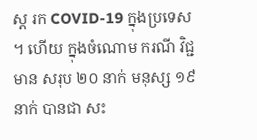ស្ត រក COVID-19 ក្នុងប្រទេស ។ ហើយ ក្នុងចំណោម ករណី វិជ្ជមាន សរុប ២០ នាក់ មនុស្ស ១៩ នាក់ បានជា សះ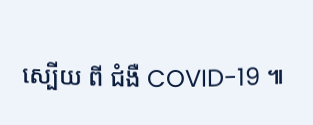ស្បើយ ពី ជំងឺ COVID-19 ៕